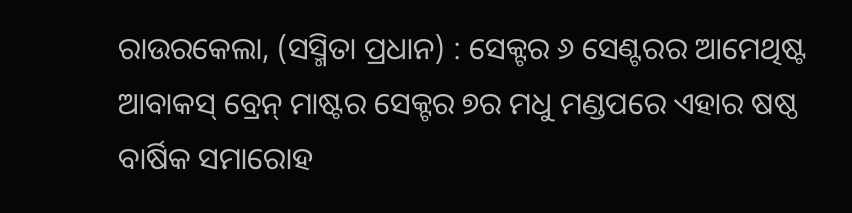ରାଉରକେଲା, (ସସ୍ମିତା ପ୍ରଧାନ) : ସେକ୍ଟର ୬ ସେଣ୍ଟରର ଆମେଥିଷ୍ଟ ଆବାକସ୍ ବ୍ରେନ୍ ମାଷ୍ଟର ସେକ୍ଟର ୭ର ମଧୁ ମଣ୍ଡପରେ ଏହାର ଷଷ୍ଠ ବାର୍ଷିକ ସମାରୋହ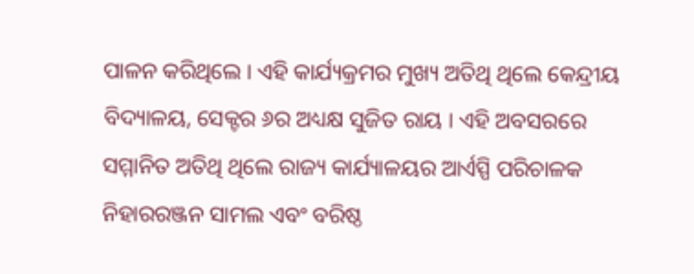ପାଳନ କରିଥିଲେ । ଏହି କାର୍ଯ୍ୟକ୍ରମର ମୁଖ୍ୟ ଅତିଥି ଥିଲେ କେନ୍ଦ୍ରୀୟ ବିଦ୍ୟାଳୟ, ସେକ୍ଟର ୬ର ଅଧ୍ୟକ୍ଷ ସୁଜିତ ରାୟ । ଏହି ଅବସରରେ ସମ୍ମାନିତ ଅତିଥି ଥିଲେ ରାଜ୍ୟ କାର୍ଯ୍ୟାଳୟର ଆର୍ଏସ୍ପି ପରିଚାଳକ ନିହାରରଞ୍ଜନ ସାମଲ ଏବଂ ବରିଷ୍ଠ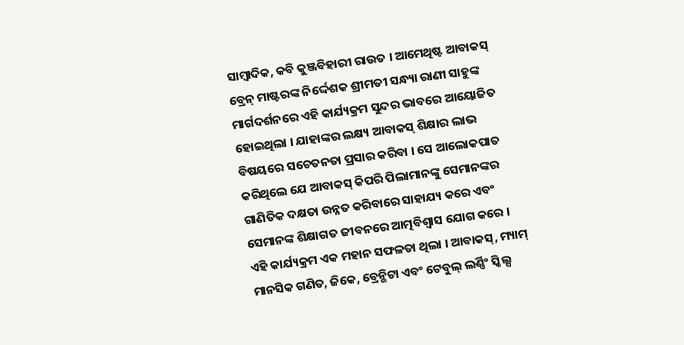ସାମ୍ବାଦିକ, କବି କୁଞ୍ଜବିହାରୀ ରାଉତ । ଆମେଥିଷ୍ଟ ଆବାକସ୍ ବ୍ରେନ୍ ମାଷ୍ଟରଙ୍କ ନିର୍ଦ୍ଦେଶକ ଶ୍ରୀମତୀ ସନ୍ଧ୍ୟା ରାଣୀ ସାହୁଙ୍କ ମାର୍ଗଦର୍ଶନରେ ଏହି କାର୍ଯ୍ୟକ୍ରମ ସୁନ୍ଦର ଭାବରେ ଆୟୋଜିତ ହୋଇଥିଲା । ଯାହାଙ୍କର ଲକ୍ଷ୍ୟ ଆବାକସ୍ ଶିକ୍ଷାର ଲାଭ ବିଷୟରେ ସଚେତନତା ପ୍ରସାର କରିବା । ସେ ଆଲୋକପାତ କରିଥିଲେ ଯେ ଆବାକସ୍ କିପରି ପିଲାମାନଙ୍କୁ ସେମାନଙ୍କର ଗାଣିତିକ ଦକ୍ଷତା ଉନ୍ନତ କରିବାରେ ସାହାଯ୍ୟ କରେ ଏବଂ ସେମାନଙ୍କ ଶିକ୍ଷାଗତ ଜୀବନରେ ଆତ୍ମବିଶ୍ୱାସ ଯୋଗ କରେ । ଏହି କାର୍ଯ୍ୟକ୍ରମ ଏକ ମହାନ ସଫଳତା ଥିଲା । ଆବାକସ୍, ମ୍ୟାମ୍ ମାନସିକ ଗଣିତ, ଜିକେ, ବ୍ରେନ୍ଭିଟା ଏବଂ ଟେବୁଲ୍ ଲର୍ଣ୍ଣିଂ ସ୍କିଲ୍ସ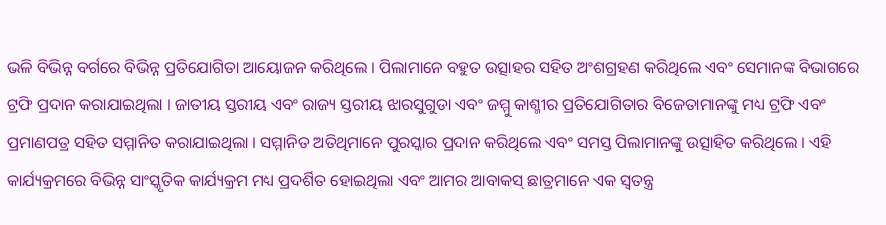ଭଳି ବିଭିନ୍ନ ବର୍ଗରେ ବିଭିନ୍ନ ପ୍ରତିଯୋଗିତା ଆୟୋଜନ କରିଥିଲେ । ପିଲାମାନେ ବହୁତ ଉତ୍ସାହର ସହିତ ଅଂଶଗ୍ରହଣ କରିଥିଲେ ଏବଂ ସେମାନଙ୍କ ବିଭାଗରେ ଟ୍ରଫି ପ୍ରଦାନ କରାଯାଇଥିଲା । ଜାତୀୟ ସ୍ତରୀୟ ଏବଂ ରାଜ୍ୟ ସ୍ତରୀୟ ଝାରସୁଗୁଡା ଏବଂ ଜମ୍ମୁ କାଶ୍ମୀର ପ୍ରତିଯୋଗିତାର ବିଜେତାମାନଙ୍କୁ ମଧ୍ୟ ଟ୍ରଫି ଏବଂ ପ୍ରମାଣପତ୍ର ସହିତ ସମ୍ମାନିତ କରାଯାଇଥିଲା । ସମ୍ମାନିତ ଅତିଥିମାନେ ପୁରସ୍କାର ପ୍ରଦାନ କରିଥିଲେ ଏବଂ ସମସ୍ତ ପିଲାମାନଙ୍କୁ ଉତ୍ସାହିତ କରିଥିଲେ । ଏହି କାର୍ଯ୍ୟକ୍ରମରେ ବିଭିନ୍ନ ସାଂସ୍କୃତିକ କାର୍ଯ୍ୟକ୍ରମ ମଧ୍ୟ ପ୍ରଦର୍ଶିତ ହୋଇଥିଲା ଏବଂ ଆମର ଆବାକସ୍ ଛାତ୍ରମାନେ ଏକ ସ୍ୱତନ୍ତ୍ର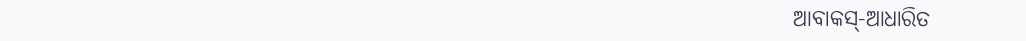ଆବାକସ୍-ଆଧାରିତ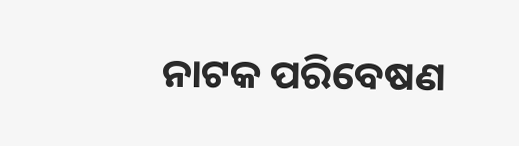ନାଟକ ପରିବେଷଣ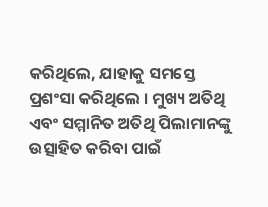କରିଥିଲେ, ଯାହାକୁ ସମସ୍ତେ ପ୍ରଶଂସା କରିଥିଲେ । ମୁଖ୍ୟ ଅତିଥି ଏବଂ ସମ୍ମାନିତ ଅତିଥି ପିଲାମାନଙ୍କୁ ଉତ୍ସାହିତ କରିବା ପାଇଁ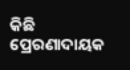କିଛି ପ୍ରେରଣାଦାୟକ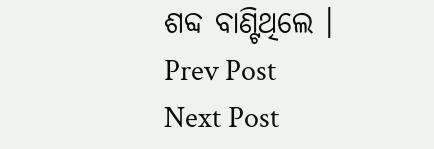ଶବ୍ଦ ବାଣ୍ଟିଥିଲେ ।
Prev Post
Next Post